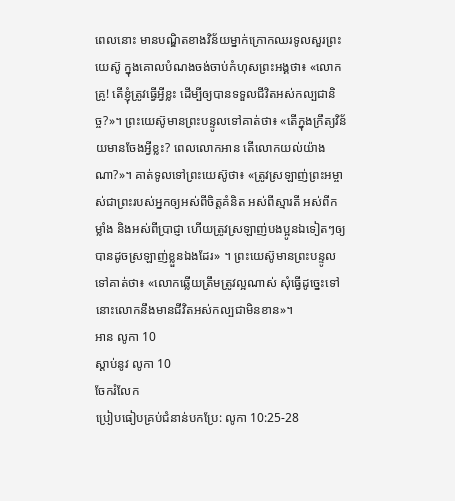ពេលនោះ មានបណ្ឌិតខាងវិន័យម្នាក់ក្រោកឈរទូលសួរព្រះយេស៊ូ ក្នុងគោលបំណងចង់ចាប់កំហុសព្រះអង្គថា៖ «លោកគ្រូ! តើខ្ញុំត្រូវធ្វើអ្វីខ្លះ ដើម្បីឲ្យបានទទួលជីវិតអស់កល្បជានិច្ច?»។ ព្រះយេស៊ូមានព្រះបន្ទូលទៅគាត់ថា៖ «តើក្នុងក្រឹត្យវិន័យមានចែងអ្វីខ្លះ? ពេលលោកអាន តើលោកយល់យ៉ាងណា?»។ គាត់ទូលទៅព្រះយេស៊ូថា៖ «ត្រូវស្រឡាញ់ព្រះអម្ចាស់ជាព្រះរបស់អ្នកឲ្យអស់ពីចិត្តគំនិត អស់ពីស្មារតី អស់ពីកម្លាំង និងអស់ពីប្រាជ្ញា ហើយត្រូវស្រឡាញ់បងប្អូនឯទៀតៗឲ្យបានដូចស្រឡាញ់ខ្លួនឯងដែរ» ។ ព្រះយេស៊ូមានព្រះបន្ទូលទៅគាត់ថា៖ «លោកឆ្លើយត្រឹមត្រូវល្អណាស់ សុំធ្វើដូច្នេះទៅ នោះលោកនឹងមានជីវិតអស់កល្បជាមិនខាន»។
អាន លូកា 10
ស្ដាប់នូវ លូកា 10
ចែករំលែក
ប្រៀបធៀបគ្រប់ជំនាន់បកប្រែ: លូកា 10:25-28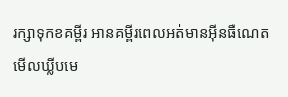រក្សាទុកខគម្ពីរ អានគម្ពីរពេលអត់មានអ៊ីនធឺណេត មើលឃ្លីបមេ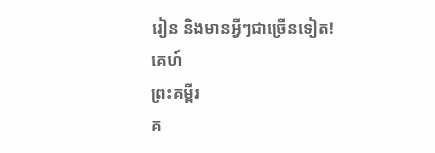រៀន និងមានអ្វីៗជាច្រើនទៀត!
គេហ៍
ព្រះគម្ពីរ
គ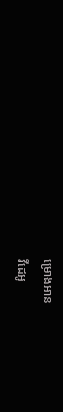ម្រោងអាន
វីដេអូ